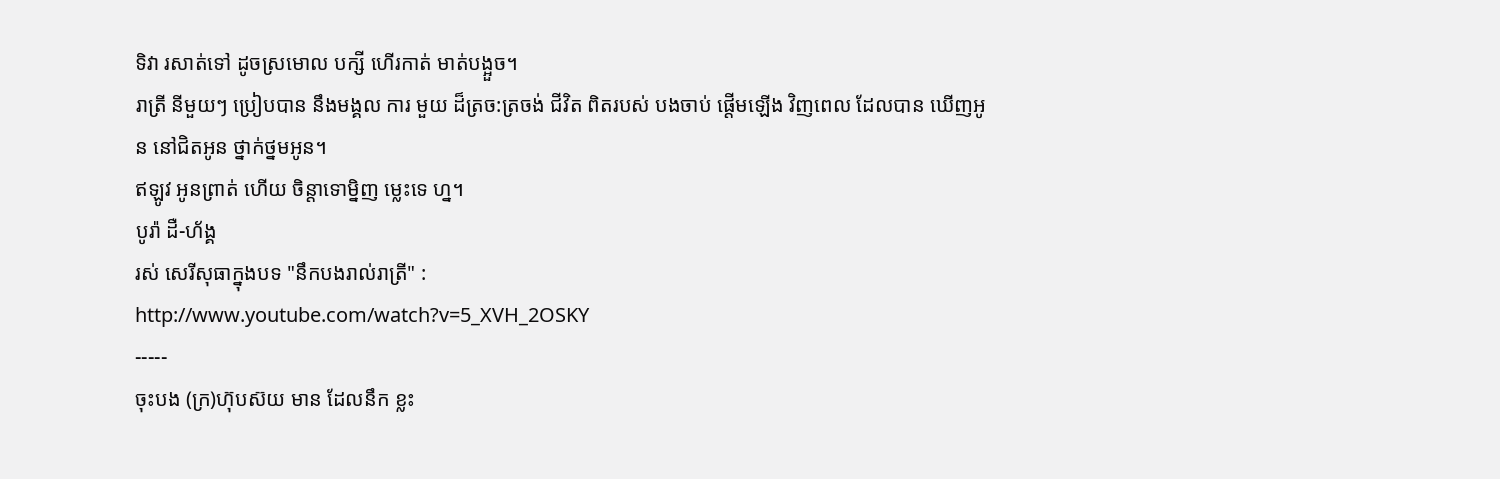ទិវា រសាត់ទៅ ដូចស្រមោល បក្សី ហើរកាត់ មាត់បង្អួច។
រាត្រី នីមួយៗ ប្រៀបបាន នឹងមង្គល ការ មួយ ដ៏ត្រច:ត្រចង់ ជីវិត ពិតរបស់ បងចាប់ ផ្តើមឡើង វិញពេល ដែលបាន ឃើញអូន នៅជិតអូន ថ្នាក់ថ្នមអូន។
ឥឡូវ អូនព្រាត់ ហើយ ចិន្តាទោម្និញ ម្លេះទេ ហ្ន។
បូរ៉ា ដឺ-ហ័ង្គ
រស់ សេរីសុធាក្នុងបទ "នឹកបងរាល់រាត្រី" :
http://www.youtube.com/watch?v=5_XVH_2OSKY
-----
ចុះបង (ក្រ)ហ៊ុបស៊យ មាន ដែលនឹក ខ្លះ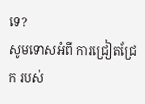ទេ?
សូមទោសអំពី ការជ្រៀតជ្រែក របស់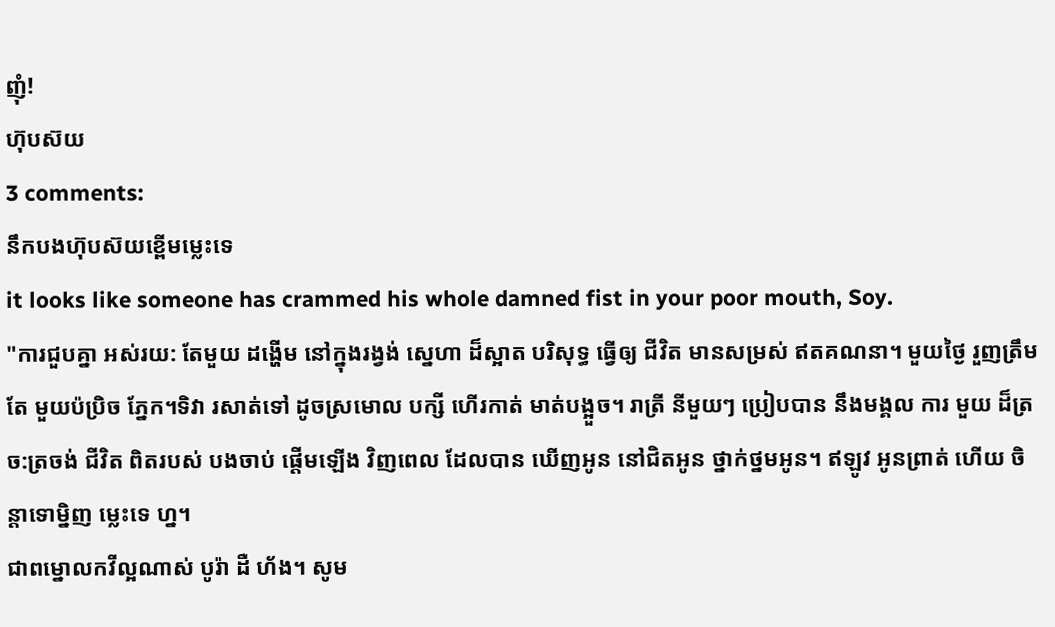ញុំ!
ហ៊ុបស៊យ
3 comments:
នឹកបងហ៊ុបស៊យខ្ពើមម្លេះទេ
it looks like someone has crammed his whole damned fist in your poor mouth, Soy.
"ការជួបគ្នា អស់រយ: តែមួយ ដង្ហើម នៅក្នុងរង្វង់ ស្នេហា ដ៏ស្អាត បរិសុទ្ធ ធ្វើឲ្យ ជីវិត មានសម្រស់ ឥតគណនា។ មួយថ្ងៃ រួញត្រឹមតែ មួយប៉ប្រិច ភ្នែក។ទិវា រសាត់ទៅ ដូចស្រមោល បក្សី ហើរកាត់ មាត់បង្អួច។ រាត្រី នីមួយៗ ប្រៀបបាន នឹងមង្គល ការ មួយ ដ៏ត្រច:ត្រចង់ ជីវិត ពិតរបស់ បងចាប់ ផ្តើមឡើង វិញពេល ដែលបាន ឃើញអូន នៅជិតអូន ថ្នាក់ថ្នមអូន។ ឥឡូវ អូនព្រាត់ ហើយ ចិន្តាទោម្និញ ម្លេះទេ ហ្ន។
ជាពម្នោលកវីល្អណាស់ បូរ៉ា ដឺ ហ័ង។ សូម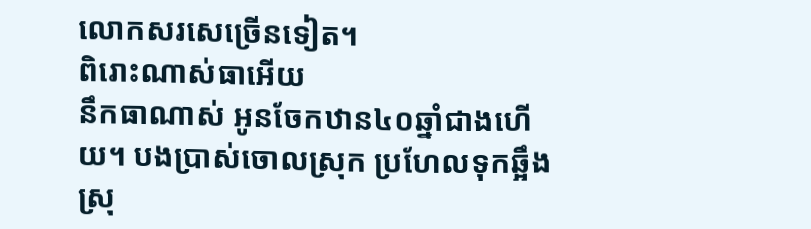លោកសរសេច្រើនទៀត។
ពិរោះណាស់ធាអើយ
នឹកធាណាស់ អូនចែកឋាន៤០ឆ្នាំជាងហើយ។ បងប្រាស់ចោលស្រុក ប្រហែលទុកឆ្អឹងស្រុ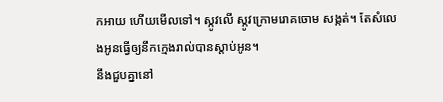កអាយ ហើយមើលទៅ។ ស្កូវលើ ស្កូវក្រោមរោគចោម សង្កត់។ តែសំលេងអូនធ្វើឲ្យនឹកក្មេងរាល់បានស្តាប់អូន។
នឹងជួបគ្នានៅ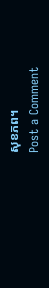សុខភព។
Post a Comment